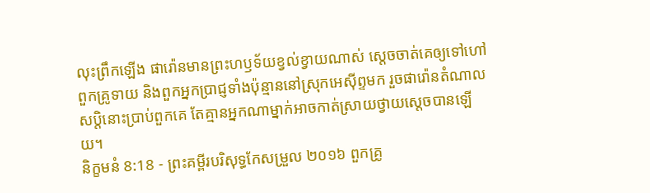លុះព្រឹកឡើង ផារ៉ោនមានព្រះហឫទ័យខ្វល់ខ្វាយណាស់ ស្ដេចចាត់គេឲ្យទៅហៅពួកគ្រូទាយ និងពួកអ្នកប្រាជ្ញទាំងប៉ុន្មាននៅស្រុកអេស៊ីព្ទមក រួចផារ៉ោនតំណាលសប្ដិនោះប្រាប់ពួកគេ តែគ្មានអ្នកណាម្នាក់អាចកាត់ស្រាយថ្វាយស្ដេចបានឡើយ។
និក្ខមនំ 8:18 - ព្រះគម្ពីរបរិសុទ្ធកែសម្រួល ២០១៦ ពួកគ្រូ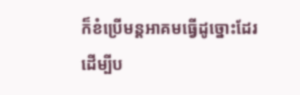ក៏ខំប្រើមន្តអាគមធ្វើដូច្នោះដែរ ដើម្បីប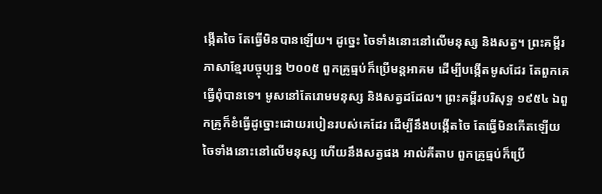ង្កើតចៃ តែធ្វើមិនបានឡើយ។ ដូច្នេះ ចៃទាំងនោះនៅលើមនុស្ស និងសត្វ។ ព្រះគម្ពីរភាសាខ្មែរបច្ចុប្បន្ន ២០០៥ ពួកគ្រូធ្មប់ក៏ប្រើមន្តអាគម ដើម្បីបង្កើតមូសដែរ តែពួកគេធ្វើពុំបានទេ។ មូសនៅតែរោមមនុស្ស និងសត្វដដែល។ ព្រះគម្ពីរបរិសុទ្ធ ១៩៥៤ ឯពួកគ្រូក៏ខំធ្វើដូច្នោះដោយរបៀនរបស់គេដែរ ដើម្បីនឹងបង្កើតចៃ តែធ្វើមិនកើតឡើយ ចៃទាំងនោះនៅលើមនុស្ស ហើយនឹងសត្វផង អាល់គីតាប ពួកគ្រូធ្មប់ក៏ប្រើ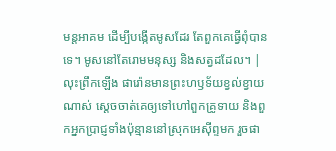មន្តអាគម ដើម្បីបង្កើតមូសដែរ តែពួកគេធ្វើពុំបានទេ។ មូសនៅតែរោមមនុស្ស និងសត្វដដែល។ |
លុះព្រឹកឡើង ផារ៉ោនមានព្រះហឫទ័យខ្វល់ខ្វាយណាស់ ស្ដេចចាត់គេឲ្យទៅហៅពួកគ្រូទាយ និងពួកអ្នកប្រាជ្ញទាំងប៉ុន្មាននៅស្រុកអេស៊ីព្ទមក រួចផា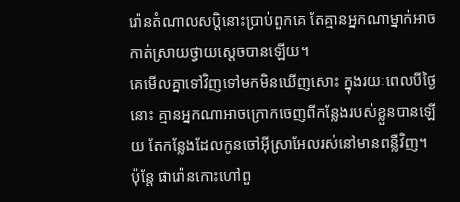រ៉ោនតំណាលសប្ដិនោះប្រាប់ពួកគេ តែគ្មានអ្នកណាម្នាក់អាចកាត់ស្រាយថ្វាយស្ដេចបានឡើយ។
គេមើលគ្នាទៅវិញទៅមកមិនឃើញសោះ ក្នុងរយៈពេលបីថ្ងៃនោះ គ្មានអ្នកណាអាចក្រោកចេញពីកន្លែងរបស់ខ្លួនបានឡើយ តែកន្លែងដែលកូនចៅអ៊ីស្រាអែលរស់នៅមានពន្លឺវិញ។
ប៉ុន្តែ ផារ៉ោនកោះហៅពួ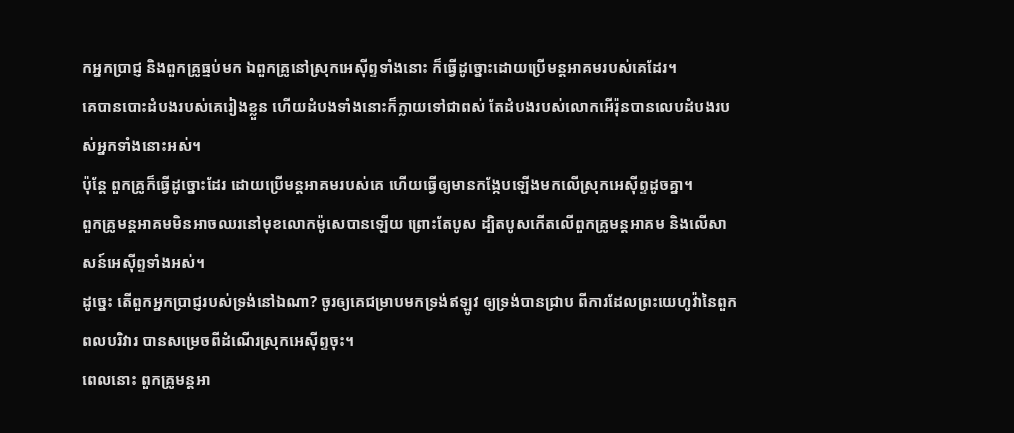កអ្នកប្រាជ្ញ និងពួកគ្រូធ្មប់មក ឯពួកគ្រូនៅស្រុកអេស៊ីព្ទទាំងនោះ ក៏ធ្វើដូច្នោះដោយប្រើមន្តអាគមរបស់គេដែរ។
គេបានបោះដំបងរបស់គេរៀងខ្លួន ហើយដំបងទាំងនោះក៏ក្លាយទៅជាពស់ តែដំបងរបស់លោកអើរ៉ុនបានលេបដំបងរបស់អ្នកទាំងនោះអស់។
ប៉ុន្ដែ ពួកគ្រូក៏ធ្វើដូច្នោះដែរ ដោយប្រើមន្តអាគមរបស់គេ ហើយធ្វើឲ្យមានកង្កែបឡើងមកលើស្រុកអេស៊ីព្ទដូចគ្នា។
ពួកគ្រូមន្តអាគមមិនអាចឈរនៅមុខលោកម៉ូសេបានឡើយ ព្រោះតែបូស ដ្បិតបូសកើតលើពួកគ្រូមន្តអាគម និងលើសាសន៍អេស៊ីព្ទទាំងអស់។
ដូច្នេះ តើពួកអ្នកប្រាជ្ញរបស់ទ្រង់នៅឯណា? ចូរឲ្យគេជម្រាបមកទ្រង់ឥឡូវ ឲ្យទ្រង់បានជ្រាប ពីការដែលព្រះយេហូវ៉ានៃពួកពលបរិវារ បានសម្រេចពីដំណើរស្រុកអេស៊ីព្ទចុះ។
ពេលនោះ ពួកគ្រូមន្តអា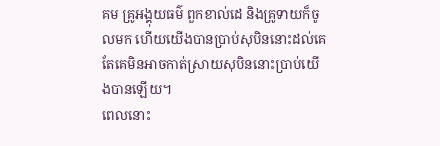គម គ្រូអង្គុយធម៌ ពួកខាល់ដេ និងគ្រូទាយក៏ចូលមក ហើយយើងបានប្រាប់សុបិននោះដល់គេ តែគេមិនអាចកាត់ស្រាយសុបិននោះប្រាប់យើងបានឡើយ។
ពេលនោះ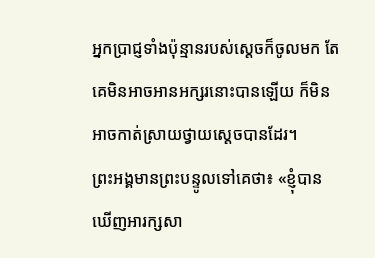អ្នកប្រាជ្ញទាំងប៉ុន្មានរបស់ស្តេចក៏ចូលមក តែគេមិនអាចអានអក្សរនោះបានឡើយ ក៏មិនអាចកាត់ស្រាយថ្វាយស្តេចបានដែរ។
ព្រះអង្គមានព្រះបន្ទូលទៅគេថា៖ «ខ្ញុំបានឃើញអារក្សសា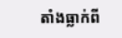តាំងធ្លាក់ពី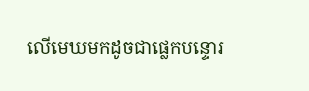លើមេឃមកដូចជាផ្លេកបន្ទោរ